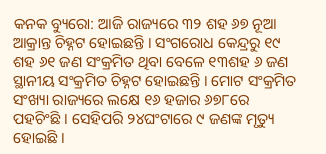କନକ ବ୍ୟୁରୋ: ଆଜି ରାଜ୍ୟରେ ୩୨ ଶହ ୬୭ ନୂଆ ଆକ୍ରାନ୍ତ ଚିହ୍ନଟ ହୋଇଛନ୍ତି । ସଂଗରୋଧ କେନ୍ଦ୍ରରୁ ୧୯ ଶହ ୬୧ ଜଣ ସଂକ୍ରମିତ ଥିବା ବେଳେ ୧୩ଶହ ୬ ଜଣ ସ୍ଥାନୀୟ ସଂକ୍ରମିତ ଚିହ୍ନଟ ହୋଇଛନ୍ତି । ମୋଟ ସଂକ୍ରମିତ ସଂଖ୍ୟା ରାଜ୍ୟରେ ଲକ୍ଷେ ୧୬ ହଜାର ୬୭୮ରେ ପହଚିଂଛି । ସେହିପରି ୨୪ଘଂଟାରେ ୯ ଜଣଙ୍କ ମୃତ୍ୟୁ ହୋଇଛି ।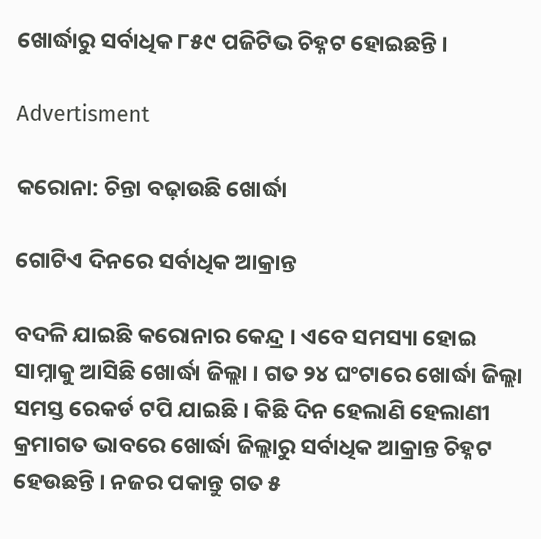ଖୋର୍ଦ୍ଧାରୁ ସର୍ବାଧିକ ୮୫୯ ପଜିଟିଭ ଚିହ୍ନଟ ହୋଇଛନ୍ତି ।

Advertisment

କରୋନା: ଚିନ୍ତା ବଢ଼ାଉଛି ଖୋର୍ଦ୍ଧା

ଗୋଟିଏ ଦିନରେ ସର୍ବାଧିକ ଆକ୍ରାନ୍ତ

ବଦଳି ଯାଇଛି କରୋନାର କେନ୍ଦ୍ର । ଏବେ ସମସ୍ୟା ହୋଇ ସାମ୍ନାକୁ ଆସିଛି ଖୋର୍ଦ୍ଧା ଜିଲ୍ଲା । ଗତ ୨୪ ଘଂଟାରେ ଖୋର୍ଦ୍ଧା ଜିଲ୍ଲା ସମସ୍ତ ରେକର୍ଡ ଟପି ଯାଇଛି । କିଛି ଦିନ ହେଲାଣି ହେଲାଣୀ କ୍ରମାଗତ ଭାବରେ ଖୋର୍ଦ୍ଧା ଜିଲ୍ଲାରୁ ସର୍ବାଧିକ ଆକ୍ରାନ୍ତ ଚିହ୍ନଟ ହେଉଛନ୍ତି । ନଜର ପକାନ୍ତୁ ଗତ ୫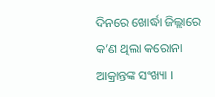ଦିନରେ ଖୋର୍ଦ୍ଧା ଜିଲ୍ଲାରେ କ’ଣ ଥିଲା କରୋନା ଆକ୍ରାନ୍ତଙ୍କ ସଂଖ୍ୟା ।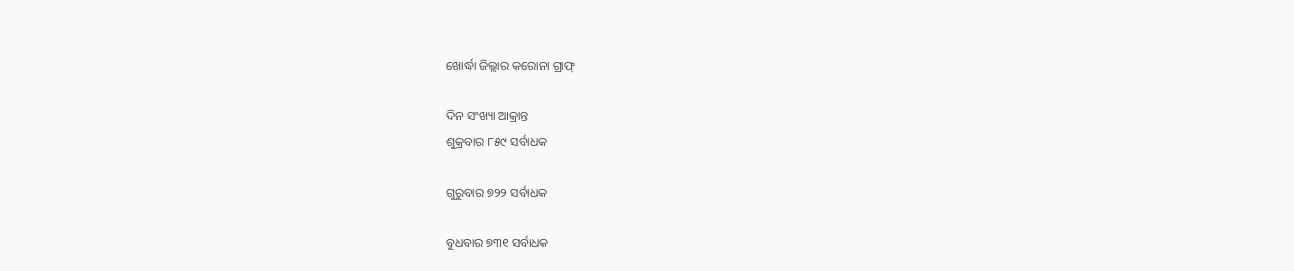ଖୋର୍ଦ୍ଧା ଜିଲ୍ଲାର କରୋନା ଗ୍ରାଫ୍

ଦିନ ସଂଖ୍ୟା ଆକ୍ରାନ୍ତ
ଶୁକ୍ରବାର ୮୫୯ ସର୍ବାଧକ

ଗୁରୁବାର ୭୨୨ ସର୍ବାଧକ

ବୁଧବାର ୭୩୧ ସର୍ବାଧକ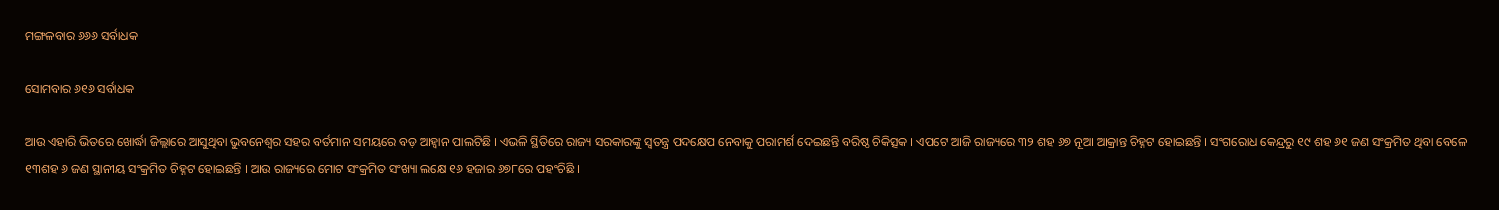ମଙ୍ଗଳବାର ୬୬୬ ସର୍ବାଧକ

ସୋମବାର ୬୧୬ ସର୍ବାଧକ

ଆଉ ଏହାରି ଭିତରେ ଖୋର୍ଦ୍ଧା ଜିଲ୍ଲାରେ ଆସୁଥିବା ଭୁବନେଶ୍ୱର ସହର ବର୍ତମାନ ସମୟରେ ବଡ଼ ଆହ୍ୱାନ ପାଲଟିଛି । ଏଭଳି ସ୍ଥିତିରେ ରାଜ୍ୟ ସରକାରଙ୍କୁ ସ୍ୱତନ୍ତ୍ର ପଦକ୍ଷେପ ନେବାକୁ ପରାମର୍ଶ ଦେଇଛନ୍ତି ବରିଷ୍ଠ ଚିକିତ୍ସକ । ଏପଟେ ଆଜି ରାଜ୍ୟରେ ୩୨ ଶହ ୬୭ ନୂଆ ଆକ୍ରାନ୍ତ ଚିହ୍ନଟ ହୋଇଛନ୍ତି । ସଂଗରୋଧ କେନ୍ଦ୍ରରୁ ୧୯ ଶହ ୬୧ ଜଣ ସଂକ୍ରମିତ ଥିବା ବେଳେ ୧୩ଶହ ୬ ଜଣ ସ୍ଥାନୀୟ ସଂକ୍ରମିତ ଚିହ୍ନଟ ହୋଇଛନ୍ତି । ଆଉ ରାଜ୍ୟରେ ମୋଟ ସଂକ୍ରମିତ ସଂଖ୍ୟା ଲକ୍ଷେ ୧୬ ହଜାର ୬୭୮ରେ ପହଂଚିଛି ।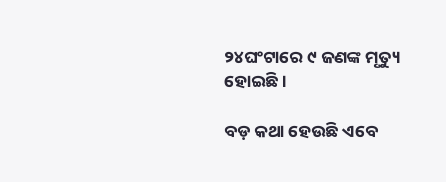୨୪ଘଂଟାରେ ୯ ଜଣଙ୍କ ମୃତ୍ୟୁ ହୋଇଛି ।

ବଡ଼ କଥା ହେଉଛି ଏବେ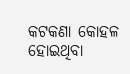କଟକଣା କୋହଳ ହୋଇଥିବା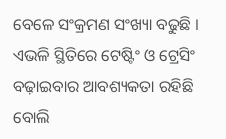ବେଳେ ସଂକ୍ରମଣ ସଂଖ୍ୟା ବଢୁଛି । ଏଭଳି ସ୍ଥିତିରେ ଟେଷ୍ଟିଂ ଓ ଟ୍ରେସିଂ ବଢ଼ାଇବାର ଆବଶ୍ୟକତା ରହିଛି ବୋଲି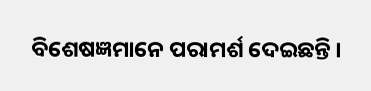ବିଶେଷଜ୍ଞମାନେ ପରାମର୍ଶ ଦେଇଛନ୍ତି ।